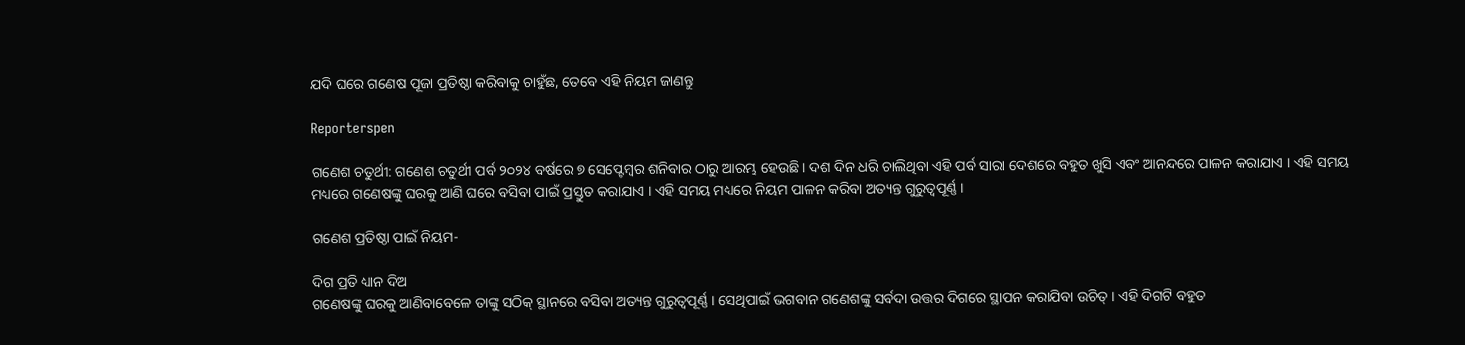ଯଦି ଘରେ ଗଣେଷ ପୂଜା ପ୍ରତିଷ୍ଠା କରିବାକୁ ଚାହୁଁଛ, ତେବେ ଏହି ନିୟମ ଜାଣନ୍ତୁ

Reporterspen

ଗଣେଶ ଚତୁର୍ଥୀ: ଗଣେଶ ଚତୁର୍ଥୀ ପର୍ବ ୨୦୨୪ ବର୍ଷରେ ୭ ସେପ୍ଟେମ୍ବର ଶନିବାର ଠାରୁ ଆରମ୍ଭ ହେଉଛି । ଦଶ ଦିନ ଧରି ଚାଲିଥିବା ଏହି ପର୍ବ ସାରା ଦେଶରେ ବହୁତ ଖୁସି ଏବଂ ଆନନ୍ଦରେ ପାଳନ କରାଯାଏ । ଏହି ସମୟ ମଧ୍ୟରେ ଗଣେଷଙ୍କୁ ଘରକୁ ଆଣି ଘରେ ବସିବା ପାଇଁ ପ୍ରସ୍ତୁତ କରାଯାଏ । ଏହି ସମୟ ମଧ୍ୟରେ ନିୟମ ପାଳନ କରିବା ଅତ୍ୟନ୍ତ ଗୁରୁତ୍ୱପୂର୍ଣ୍ଣ ।

ଗଣେଶ ପ୍ରତିଷ୍ଠା ପାଇଁ ନିୟମ-

ଦିଗ ପ୍ରତି ଧ୍ୟାନ ଦିଅ
ଗଣେଷଙ୍କୁ ଘରକୁ ଆଣିବାବେଳେ ତାଙ୍କୁ ସଠିକ୍ ସ୍ଥାନରେ ବସିବା ଅତ୍ୟନ୍ତ ଗୁରୁତ୍ୱପୂର୍ଣ୍ଣ । ସେଥିପାଇଁ ଭଗବାନ ଗଣେଶଙ୍କୁ ସର୍ବଦା ଉତ୍ତର ଦିଗରେ ସ୍ଥାପନ କରାଯିବା ଉଚିତ୍ । ଏହି ଦିଗଟି ବହୁତ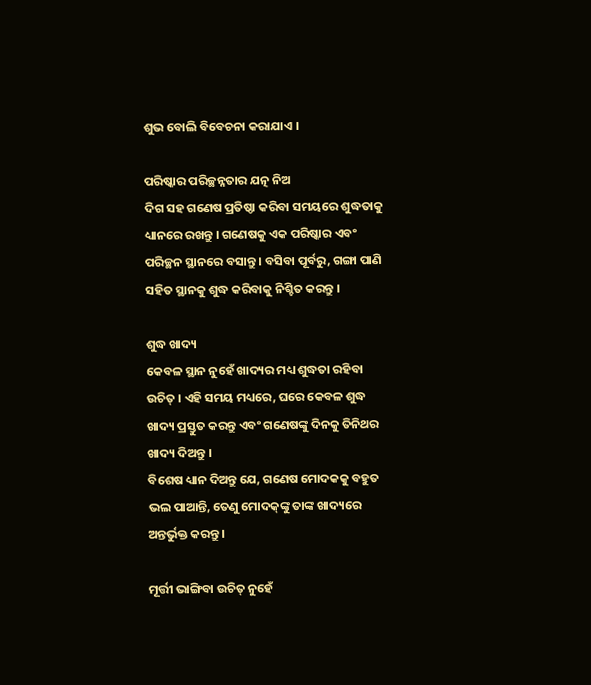ଶୁଭ ବୋଲି ବିବେଚନା କରାଯାଏ ।

ପରିଷ୍କାର ପରିଚ୍ଛନ୍ନତାର ଯତ୍ନ ନିଅ
ଦିଗ ସହ ଗଣେଷ ପ୍ରତିଷ୍ଠା କରିବା ସମୟରେ ଶୁଦ୍ଧତାକୁ ଧ୍ୟାନରେ ରଖନ୍ତୁ । ଗଣେଷକୁ ଏକ ପରିଷ୍କାର ଏବଂ ପରିଚ୍ଛନ ସ୍ଥାନରେ ବସାନ୍ତୁ । ବସିବା ପୂର୍ବରୁ, ଗଙ୍ଗା ପାଣି ସହିତ ସ୍ଥାନକୁ ଶୁଦ୍ଧ କରିବାକୁ ନିଶ୍ଚିତ କରନ୍ତୁ ।

ଶୁଦ୍ଧ ଖାଦ୍ୟ
କେବଳ ସ୍ଥାନ ନୁହେଁ ଖାଦ୍ୟର ମଧ୍ୟ ଶୁଦ୍ଧତା ରହିବା ଉଚିତ୍ । ଏହି ସମୟ ମଧ୍ୟରେ, ଘରେ କେବଳ ଶୁଦ୍ଧ ଖାଦ୍ୟ ପ୍ରସ୍ତୁତ କରନ୍ତୁ ଏବଂ ଗଣେଷଙ୍କୁ ଦିନକୁ ତିନିଥର ଖାଦ୍ୟ ଦିଅନ୍ତୁ ।
ବିଶେଷ ଧ୍ୟାନ ଦିଅନ୍ତୁ ଯେ, ଗଣେଷ ମୋଦକକୁ ବହୁତ ଭଲ ପାଆନ୍ତି, ତେଣୁ ମୋଦକ୍‌ଙ୍କୁ ତାଙ୍କ ଖାଦ୍ୟରେ ଅନ୍ତର୍ଭୁକ୍ତ କରନ୍ତୁ ।

ମୂର୍ତ୍ତୀ ଭାଙ୍ଗିବା ଉଚିତ୍ ନୁହେଁ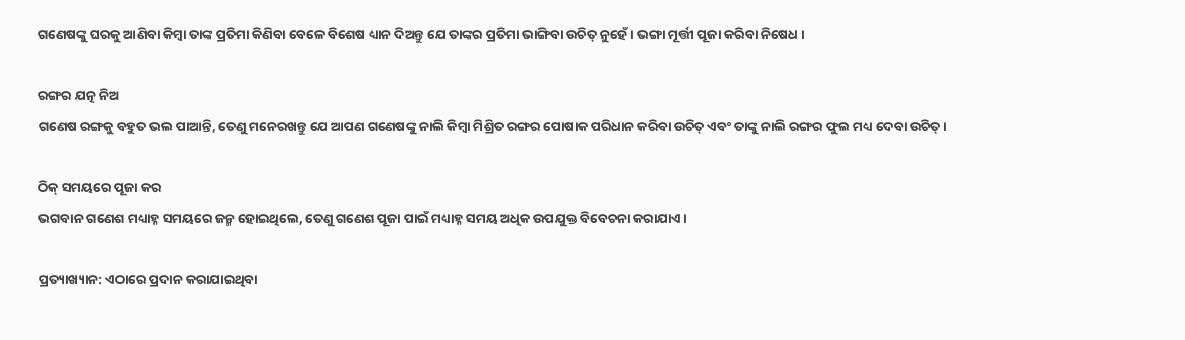ଗଣେଷଙ୍କୁ ଘରକୁ ଆଣିବା କିମ୍ବା ତାଙ୍କ ପ୍ରତିମା କିଣିବା ବେଳେ ବିଶେଷ ଧ୍ୟାନ ଦିଅନ୍ତୁ ଯେ ତାଙ୍କର ପ୍ରତିମା ଭାଙ୍ଗିବା ଉଚିତ୍ ନୁହେଁ । ଭଙ୍ଗା ମୂର୍ତ୍ତୀ ପୂଜା କରିବା ନିଷେଧ ।

ରଙ୍ଗର ଯତ୍ନ ନିଅ
ଗଣେଷ ରଙ୍ଗକୁ ବହୁତ ଭଲ ପାଆନ୍ତି, ତେଣୁ ମନେରଖନ୍ତୁ ଯେ ଆପଣ ଗଣେଷଙ୍କୁ ନାଲି କିମ୍ବା ମିଶ୍ରିତ ରଙ୍ଗର ପୋଷାକ ପରିଧାନ କରିବା ଉଚିତ୍ ଏବଂ ତାଙ୍କୁ ନାଲି ରଙ୍ଗର ଫୁଲ ମଧ୍ୟ ଦେବା ଉଚିତ୍ ।

ଠିକ୍ ସମୟରେ ପୂଜା କର
ଭଗବାନ ଗଣେଶ ମଧ୍ୟାହ୍ନ ସମୟରେ ଜନ୍ମ ହୋଇଥିଲେ, ତେଣୁ ଗଣେଶ ପୂଜା ପାଇଁ ମଧ୍ୟାହ୍ନ ସମୟ ଅଧିକ ଉପଯୁକ୍ତ ବିବେଚନା କରାଯାଏ ।

ପ୍ରତ୍ୟାଖ୍ୟାନ: ଏଠାରେ ପ୍ରଦାନ କରାଯାଇଥିବା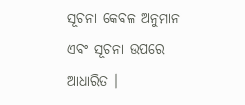ସୂଚନା କେବଳ ଅନୁମାନ ଏବଂ ସୂଚନା ଉପରେ ଆଧାରିତ ।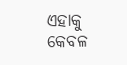ଏହାକୁ କେବଳ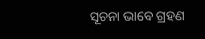ସୂଚନା ଭାବେ ଗ୍ରହଣ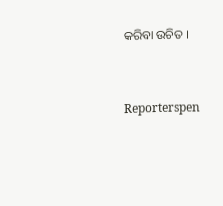କରିବା ଉଚିତ ।


Reporterspen